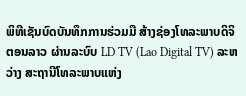ພິທີເຊັນບົດບັນທຶກການຮ່ວມມື ສ້າງຊ່ອງໂທລະພາບດິຈິຕອນລາວ ຜ່ານລະບົບ LD TV (Lao Digital TV) ລະຫວ່າງ ສະຖານີໂທລະພາບແຫ່ງ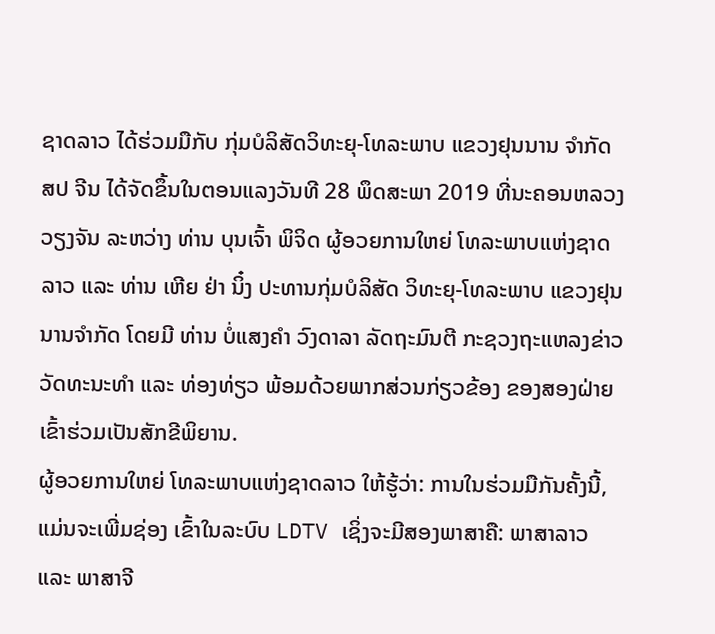ຊາດລາວ ໄດ້ຮ່ວມມືກັບ ກຸ່ມບໍລິສັດວິທະຍຸ-ໂທລະພາບ ແຂວງຢຸນນານ ຈຳກັດ ສປ ຈີນ ໄດ້ຈັດຂຶ້ນໃນຕອນແລງວັນທີ 28 ພຶດສະພາ 2019 ທີ່ນະຄອນຫລວງວຽງຈັນ ລະຫວ່າງ ທ່ານ ບຸນເຈົ້າ ພິຈິດ ຜູ້ອວຍການໃຫຍ່ ໂທລະພາບແຫ່ງຊາດລາວ ແລະ ທ່ານ ເຫີຍ ຢ່າ ນິ໋ງ ປະທານກຸ່ມບໍລິສັດ ວິທະຍຸ-ໂທລະພາບ ແຂວງຢຸນນານຈຳກັດ ໂດຍມີ ທ່ານ ບໍ່ແສງຄຳ ວົງດາລາ ລັດຖະມົນຕີ ກະຊວງຖະແຫລງຂ່າວ ວັດທະນະທຳ ແລະ ທ່ອງທ່ຽວ ພ້ອມດ້ວຍພາກສ່ວນກ່ຽວຂ້ອງ ຂອງສອງຝ່າຍເຂົ້າຮ່ວມເປັນສັກຂີພິຍານ.
ຜູ້ອວຍການໃຫຍ່ ໂທລະພາບແຫ່ງຊາດລາວ ໃຫ້ຮູ້ວ່າ: ການໃນຮ່ວມມືກັນຄັ້ງນີ້, ແມ່ນຈະເພີ່ມຊ່ອງ ເຂົ້າໃນລະບົບ LDTV ເຊິ່ງຈະມີສອງພາສາຄື: ພາສາລາວ ແລະ ພາສາຈີ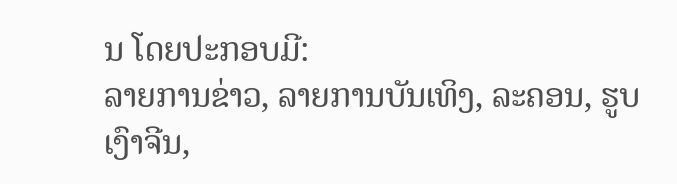ນ ໂດຍປະກອບມີ:
ລາຍການຂ່າວ, ລາຍການບັນເທິງ, ລະຄອນ, ຮູບເງົາຈີນ,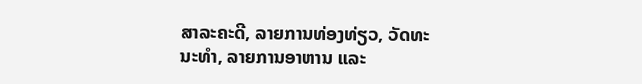ສາລະຄະດີ, ລາຍການທ່ອງທ່ຽວ, ວັດທະນະທຳ, ລາຍການອາຫານ ແລະ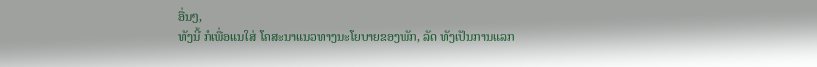ອື່ນໆ,
ທັງນີ້ ກໍເພື່ອແນໃສ່ ໂຄສະນາແນວທາງນະໂຍບາຍຂອງພັກ, ລັດ ທັງເປັນການແລກ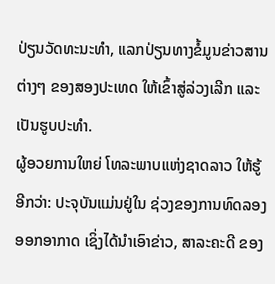ປ່ຽນວັດທະນະທຳ, ແລກປ່ຽນທາງຂໍ້ມູນຂ່າວສານຕ່າງໆ ຂອງສອງປະເທດ ໃຫ້ເຂົ້າສູ່ລ່ວງເລີກ ແລະ ເປັນຮູບປະທຳ.
ຜູ້ອວຍການໃຫຍ່ ໂທລະພາບແຫ່ງຊາດລາວ ໃຫ້ຮູ້ອີກວ່າ: ປະຈຸບັນແມ່ນຢູ່ໃນ ຊ່ວງຂອງການທົດລອງອອກອາກາດ ເຊິ່ງໄດ້ນຳເອົາຂ່າວ, ສາລະຄະດີ ຂອງ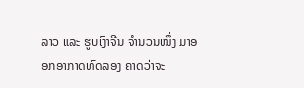ລາວ ແລະ ຮູບເງົາຈີນ ຈຳນວນໜຶ່ງ ມາອອກອາກາດທົດລອງ ຄາດວ່າຈະ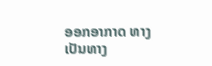ອອກອາກາດ ທາງເປັນທາງ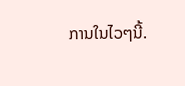ການໃນໄວໆນີ້.